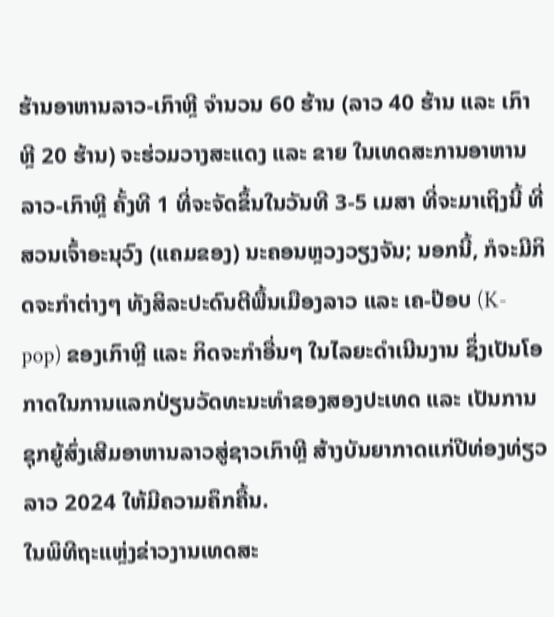ຮ້ານອາຫານລາວ-ເກົາຫຼີ ຈໍານວນ 60 ຮ້ານ (ລາວ 40 ຮ້ານ ແລະ ເກົາຫຼີ 20 ຮ້ານ) ຈະຮ່ວມວາງສະແດງ ແລະ ຂາຍ ໃນເທດສະການອາຫານລາວ-ເກົາຫຼີ ຄັ້ງທີ 1 ທີ່ຈະຈັດຂຶ້ນໃນວັນທີ 3-5 ເມສາ ທີ່ຈະມາເຖິງນີ້ ທີ່ສວນເຈົ້າອະນຸວົງ (ແຄມຂອງ) ນະຄອນຫຼວງວຽງຈັນ; ນອກນີ້, ກໍຈະມີກິດຈະກຳຕ່າງໆ ທັງສິລະປະດົນຕີພື້ນເມືອງລາວ ແລະ ເຄ-ປ໊ອບ (K-pop) ຂອງເກົາຫຼີ ແລະ ກິດຈະກຳອື່ນໆ ໃນໄລຍະດຳເນີນງານ ຊຶ່ງເປັນໂອກາດໃນການແລກປ່ຽນວັດທະນະທໍາຂອງສອງປະເທດ ແລະ ເປັນການຊຸກຍູ້ສົ່ງເສີມອາຫານລາວສູ່ຊາວເກົາຫຼີ ສ້າງບັນຍາກາດແກ່ປີທ່ອງທ່ຽວລາວ 2024 ໃຫ້ມີຄວາມຄຶກຄື້ນ.
ໃນພິທີຖະແຫຼ່ງຂ່າວງານເທດສະ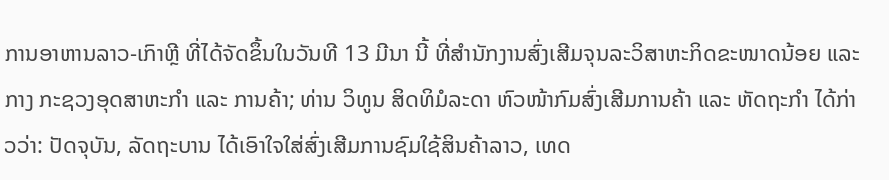ການອາຫານລາວ-ເກົາຫຼີ ທີ່ໄດ້ຈັດຂຶ້ນໃນວັນທີ 13 ມີນາ ນີ້ ທີ່ສຳນັກງານສົ່ງເສີມຈຸນລະວິສາຫະກິດຂະໜາດນ້ອຍ ແລະ ກາງ ກະຊວງອຸດສາຫະກຳ ແລະ ການຄ້າ; ທ່ານ ວິທູນ ສິດທິມໍລະດາ ຫົວໜ້າກົມສົ່ງເສີມການຄ້າ ແລະ ຫັດຖະກຳ ໄດ້ກ່າວວ່າ: ປັດຈຸບັນ, ລັດຖະບານ ໄດ້ເອົາໃຈໃສ່ສົ່ງເສີມການຊົມໃຊ້ສິນຄ້າລາວ, ເທດ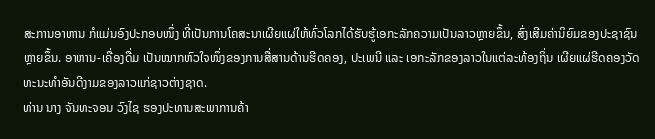ສະການອາຫານ ກໍແມ່ນອົງປະກອບໜຶ່ງ ທີ່ເປັນການໂຄສະນາເຜີຍແຜ່ໃຫ້ທົ່ວໂລກໄດ້ຮັບຮູ້ເອກະລັກຄວາມເປັນລາວຫຼາຍຂຶ້ນ, ສົ່ງເສີມຄ່ານິຍົມຂອງປະຊາຊົນຫຼາຍຂຶ້ນ. ອາຫານ-ເຄື່ອງດື່ມ ເປັນໝາກຫົວໃຈໜຶ່ງຂອງການສື່ສານດ້ານຮີດຄອງ, ປະເພນີ ແລະ ເອກະລັກຂອງລາວໃນແຕ່ລະທ້ອງຖິ່ນ ເຜີຍແຜ່ຮີດຄອງວັດທະນະທໍາອັນດີງາມຂອງລາວແກ່ຊາວຕ່າງຊາດ.
ທ່ານ ນາງ ຈັນທະຈອນ ວົງໄຊ ຮອງປະທານສະພາການຄ້າ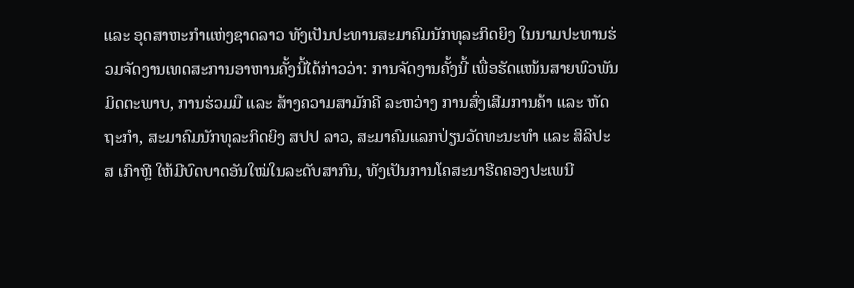ແລະ ອຸດສາຫະກຳແຫ່ງຊາດລາວ ທັງເປັນປະທານສະມາຄົມນັກທຸລະກິດຍິງ ໃນນາມປະທານຮ່ວມຈັດງານເທດສະການອາຫານຄັ້ງນີ້ໄດ້ກ່າວວ່າ: ການຈັດງານຄັ້ງນີ້ ເພື່ອຮັດແໜ້ນສາຍພົວພັນມິດຕະພາບ, ການຮ່ວມມື ແລະ ສ້າງຄວາມສາມັກຄີ ລະຫວ່າງ ການສົ່ງເສີມການຄ້າ ແລະ ຫັດຖະກຳ, ສະມາຄົມນັກທຸລະກິດຍິງ ສປປ ລາວ, ສະມາຄົມແລກປ່ຽນວັດທະນະທໍາ ແລະ ສິລິປະ ສ ເກົາຫຼີ ໃຫ້ມີບົດບາດອັນໃໝ່ໃນລະດັບສາກົນ, ທັງເປັນການໂຄສະນາຮີດຄອງປະເພນີ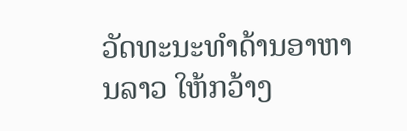ວັດທະນະທໍາດ້ານອາຫານລາວ ໃຫ້ກວ້າງ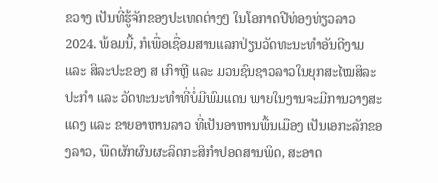ຂວາງ ເປັນທີ່ຮູ້ຈັກຂອງປະເທດຕ່າງໆ ໃນໂອກາດປີທ່ອງທ່ຽວລາວ 2024. ພ້ອມນີ້, ກໍເພື່ອເຊື່ອມສານແລກປ່ຽນວັດທະນະທໍາອັນດີງາມ ແລະ ສິລະປະຂອງ ສ ເກົາຫຼີ ແລະ ມວນຊົນຊາວລາວໃນຍຸກສະໄໝສິລະປະກຳ ແລະ ວັດທະນະທໍາທີ່ບໍ່ມີພົມແດນ ພາຍໃນງານຈະມີການວາງສະແດງ ແລະ ຂາຍອາຫານລາວ ທີ່ເປັນອາຫານພື້ນເມືອງ ເປັນເອກະລັກຂອງລາວ, ພືດຜັກຜົນຜະລິດກະສິກຳປອດສານພິດ, ສະອາດ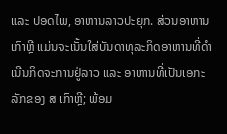ແລະ ປອດໄພ, ອາຫານລາວປະຍຸກ. ສ່ວນອາຫານເກົາຫຼີ ແມ່ນຈະເນັ້ນໃສ່ບັນດາທຸລະກິດອາຫານທີ່ດຳເນີນກິດຈະການຢູ່ລາວ ແລະ ອາຫານທີ່ເປັນເອກະລັກຂອງ ສ ເກົາຫຼີ; ພ້ອມ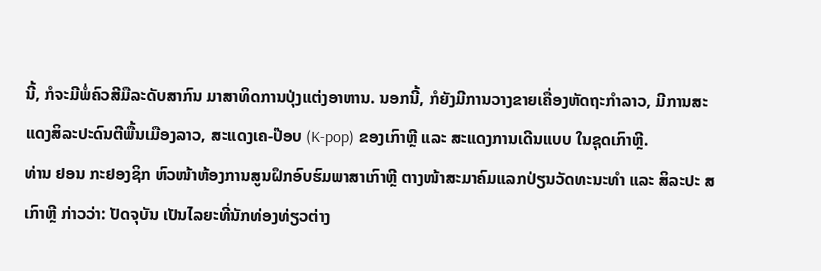ນີ້, ກໍຈະມີພໍ່ຄົວສີມືລະດັບສາກົນ ມາສາທິດການປຸ່ງແຕ່ງອາຫານ. ນອກນີ້, ກໍຍັງມີການວາງຂາຍເຄື່ອງຫັດຖະກຳລາວ, ມີການສະແດງສິລະປະດົນຕີພື້ນເມືອງລາວ, ສະແດງເຄ-ປ໊ອບ (K-pop) ຂອງເກົາຫຼີ ແລະ ສະແດງການເດີນແບບ ໃນຊຸດເກົາຫຼີ.
ທ່ານ ຢອນ ກະຢອງຊິກ ຫົວໜ້າຫ້ອງການສູນຝຶກອົບຮົມພາສາເກົາຫຼີ ຕາງໜ້າສະມາຄົມແລກປ່ຽນວັດທະນະທໍາ ແລະ ສິລະປະ ສ ເກົາຫຼີ ກ່າວວ່າ: ປັດຈຸບັນ ເປັນໄລຍະທີ່ນັກທ່ອງທ່ຽວຕ່າງ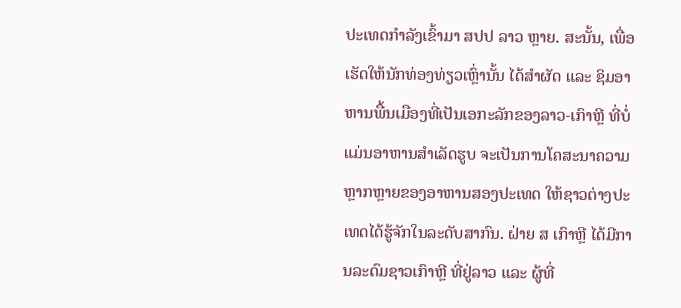ປະເທດກຳລັງເຂົ້າມາ ສປປ ລາວ ຫຼາຍ. ສະນັ້ນ, ເພື່ອເຮັດໃຫ້ນັກທ່ອງທ່ຽວເຫຼົ່ານັ້ນ ໄດ້ສຳຜັດ ແລະ ຊິມອາຫານພື້ນເມືອງທີ່ເປັນເອກະລັກຂອງລາວ-ເກົາຫຼີ ທີ່ບໍ່ແມ່ນອາຫານສຳເລັດຮູບ ຈະເປັນການໂຄສະນາຄວາມຫຼາກຫຼາຍຂອງອາຫານສອງປະເທດ ໃຫ້ຊາວຕ່າງປະເທດໄດ້ຮູ້ຈັກໃນລະດັບສາກົນ. ຝ່າຍ ສ ເກົາຫຼີ ໄດ້ມີການລະດົມຊາວເກົາຫຼີ ທີ່ຢູ່ລາວ ແລະ ຜູ້ທີ່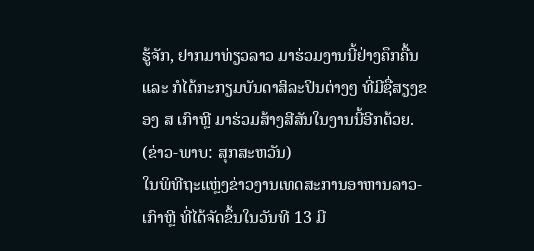ຮູ້ຈັກ, ຢາກມາທ່ຽວລາວ ມາຮ່ວມງານນີ້ຢ່າງຄຶກຄື້ນ ແລະ ກໍໄດ້ກະກຽມບັນດາສິລະປິນຕ່າງໆ ທີ່ມີຊື່ສຽງຂອງ ສ ເກົາຫຼີ ມາຮ່ວມສ້າງສີສັນໃນງານນີ້ອີກດ້ວຍ.
(ຂ່າວ-ພາບ: ສຸກສະຫວັນ)
ໃນພິທີຖະແຫຼ່ງຂ່າວງານເທດສະການອາຫານລາວ-ເກົາຫຼີ ທີ່ໄດ້ຈັດຂຶ້ນໃນວັນທີ 13 ມີ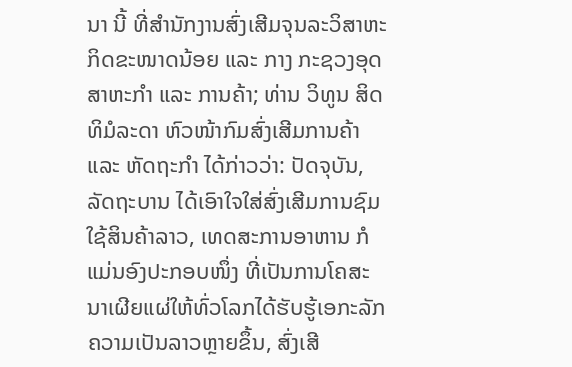ນາ ນີ້ ທີ່ສຳນັກງານສົ່ງເສີມຈຸນລະວິສາຫະກິດຂະໜາດນ້ອຍ ແລະ ກາງ ກະຊວງອຸດສາຫະກຳ ແລະ ການຄ້າ; ທ່ານ ວິທູນ ສິດທິມໍລະດາ ຫົວໜ້າກົມສົ່ງເສີມການຄ້າ ແລະ ຫັດຖະກຳ ໄດ້ກ່າວວ່າ: ປັດຈຸບັນ, ລັດຖະບານ ໄດ້ເອົາໃຈໃສ່ສົ່ງເສີມການຊົມໃຊ້ສິນຄ້າລາວ, ເທດສະການອາຫານ ກໍແມ່ນອົງປະກອບໜຶ່ງ ທີ່ເປັນການໂຄສະນາເຜີຍແຜ່ໃຫ້ທົ່ວໂລກໄດ້ຮັບຮູ້ເອກະລັກຄວາມເປັນລາວຫຼາຍຂຶ້ນ, ສົ່ງເສີ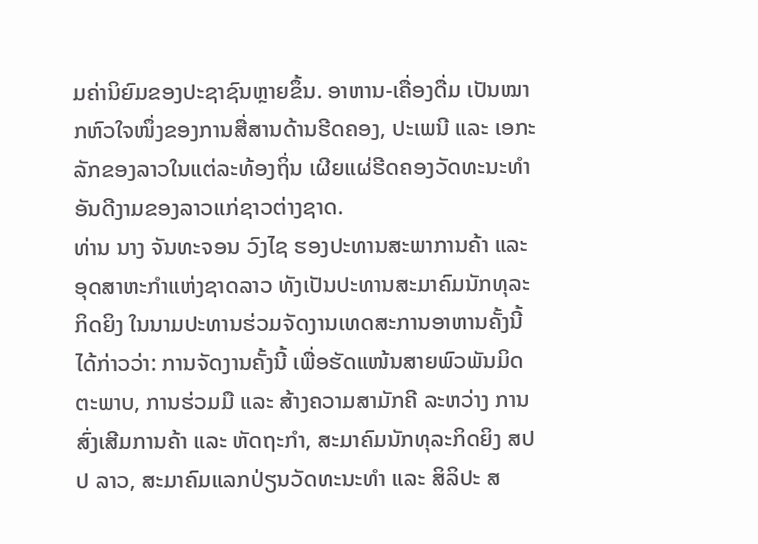ມຄ່ານິຍົມຂອງປະຊາຊົນຫຼາຍຂຶ້ນ. ອາຫານ-ເຄື່ອງດື່ມ ເປັນໝາກຫົວໃຈໜຶ່ງຂອງການສື່ສານດ້ານຮີດຄອງ, ປະເພນີ ແລະ ເອກະລັກຂອງລາວໃນແຕ່ລະທ້ອງຖິ່ນ ເຜີຍແຜ່ຮີດຄອງວັດທະນະທໍາອັນດີງາມຂອງລາວແກ່ຊາວຕ່າງຊາດ.
ທ່ານ ນາງ ຈັນທະຈອນ ວົງໄຊ ຮອງປະທານສະພາການຄ້າ ແລະ ອຸດສາຫະກຳແຫ່ງຊາດລາວ ທັງເປັນປະທານສະມາຄົມນັກທຸລະກິດຍິງ ໃນນາມປະທານຮ່ວມຈັດງານເທດສະການອາຫານຄັ້ງນີ້ໄດ້ກ່າວວ່າ: ການຈັດງານຄັ້ງນີ້ ເພື່ອຮັດແໜ້ນສາຍພົວພັນມິດຕະພາບ, ການຮ່ວມມື ແລະ ສ້າງຄວາມສາມັກຄີ ລະຫວ່າງ ການສົ່ງເສີມການຄ້າ ແລະ ຫັດຖະກຳ, ສະມາຄົມນັກທຸລະກິດຍິງ ສປປ ລາວ, ສະມາຄົມແລກປ່ຽນວັດທະນະທໍາ ແລະ ສິລິປະ ສ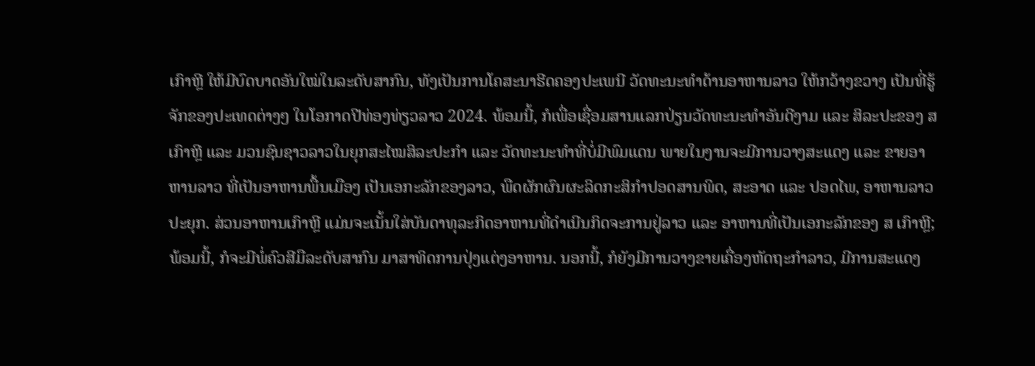ເກົາຫຼີ ໃຫ້ມີບົດບາດອັນໃໝ່ໃນລະດັບສາກົນ, ທັງເປັນການໂຄສະນາຮີດຄອງປະເພນີ ວັດທະນະທໍາດ້ານອາຫານລາວ ໃຫ້ກວ້າງຂວາງ ເປັນທີ່ຮູ້ຈັກຂອງປະເທດຕ່າງໆ ໃນໂອກາດປີທ່ອງທ່ຽວລາວ 2024. ພ້ອມນີ້, ກໍເພື່ອເຊື່ອມສານແລກປ່ຽນວັດທະນະທໍາອັນດີງາມ ແລະ ສິລະປະຂອງ ສ ເກົາຫຼີ ແລະ ມວນຊົນຊາວລາວໃນຍຸກສະໄໝສິລະປະກຳ ແລະ ວັດທະນະທໍາທີ່ບໍ່ມີພົມແດນ ພາຍໃນງານຈະມີການວາງສະແດງ ແລະ ຂາຍອາຫານລາວ ທີ່ເປັນອາຫານພື້ນເມືອງ ເປັນເອກະລັກຂອງລາວ, ພືດຜັກຜົນຜະລິດກະສິກຳປອດສານພິດ, ສະອາດ ແລະ ປອດໄພ, ອາຫານລາວປະຍຸກ. ສ່ວນອາຫານເກົາຫຼີ ແມ່ນຈະເນັ້ນໃສ່ບັນດາທຸລະກິດອາຫານທີ່ດຳເນີນກິດຈະການຢູ່ລາວ ແລະ ອາຫານທີ່ເປັນເອກະລັກຂອງ ສ ເກົາຫຼີ; ພ້ອມນີ້, ກໍຈະມີພໍ່ຄົວສີມືລະດັບສາກົນ ມາສາທິດການປຸ່ງແຕ່ງອາຫານ. ນອກນີ້, ກໍຍັງມີການວາງຂາຍເຄື່ອງຫັດຖະກຳລາວ, ມີການສະແດງ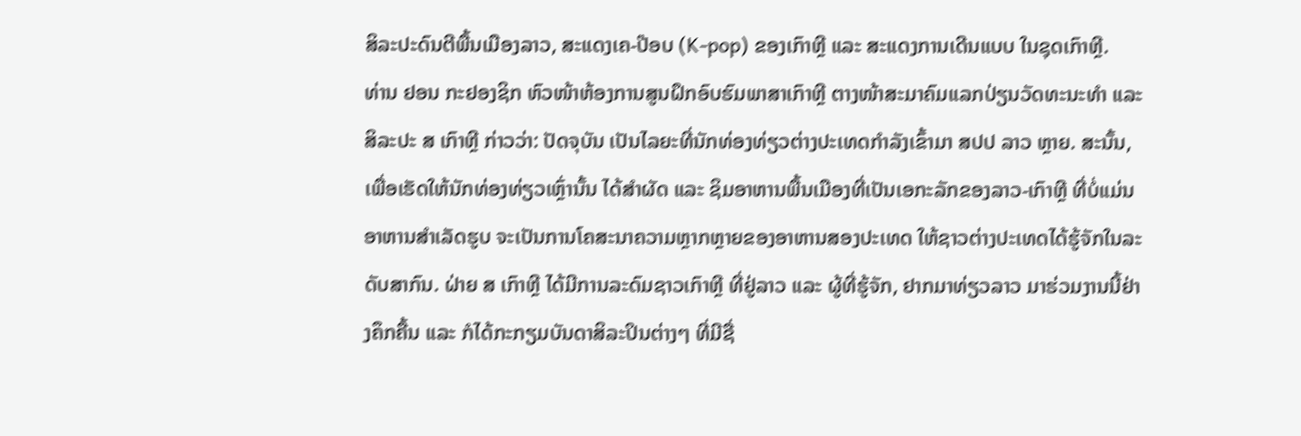ສິລະປະດົນຕີພື້ນເມືອງລາວ, ສະແດງເຄ-ປ໊ອບ (K-pop) ຂອງເກົາຫຼີ ແລະ ສະແດງການເດີນແບບ ໃນຊຸດເກົາຫຼີ.
ທ່ານ ຢອນ ກະຢອງຊິກ ຫົວໜ້າຫ້ອງການສູນຝຶກອົບຮົມພາສາເກົາຫຼີ ຕາງໜ້າສະມາຄົມແລກປ່ຽນວັດທະນະທໍາ ແລະ ສິລະປະ ສ ເກົາຫຼີ ກ່າວວ່າ: ປັດຈຸບັນ ເປັນໄລຍະທີ່ນັກທ່ອງທ່ຽວຕ່າງປະເທດກຳລັງເຂົ້າມາ ສປປ ລາວ ຫຼາຍ. ສະນັ້ນ, ເພື່ອເຮັດໃຫ້ນັກທ່ອງທ່ຽວເຫຼົ່ານັ້ນ ໄດ້ສຳຜັດ ແລະ ຊິມອາຫານພື້ນເມືອງທີ່ເປັນເອກະລັກຂອງລາວ-ເກົາຫຼີ ທີ່ບໍ່ແມ່ນອາຫານສຳເລັດຮູບ ຈະເປັນການໂຄສະນາຄວາມຫຼາກຫຼາຍຂອງອາຫານສອງປະເທດ ໃຫ້ຊາວຕ່າງປະເທດໄດ້ຮູ້ຈັກໃນລະດັບສາກົນ. ຝ່າຍ ສ ເກົາຫຼີ ໄດ້ມີການລະດົມຊາວເກົາຫຼີ ທີ່ຢູ່ລາວ ແລະ ຜູ້ທີ່ຮູ້ຈັກ, ຢາກມາທ່ຽວລາວ ມາຮ່ວມງານນີ້ຢ່າງຄຶກຄື້ນ ແລະ ກໍໄດ້ກະກຽມບັນດາສິລະປິນຕ່າງໆ ທີ່ມີຊື່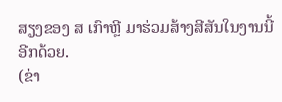ສຽງຂອງ ສ ເກົາຫຼີ ມາຮ່ວມສ້າງສີສັນໃນງານນີ້ອີກດ້ວຍ.
(ຂ່າ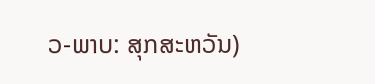ວ-ພາບ: ສຸກສະຫວັນ)